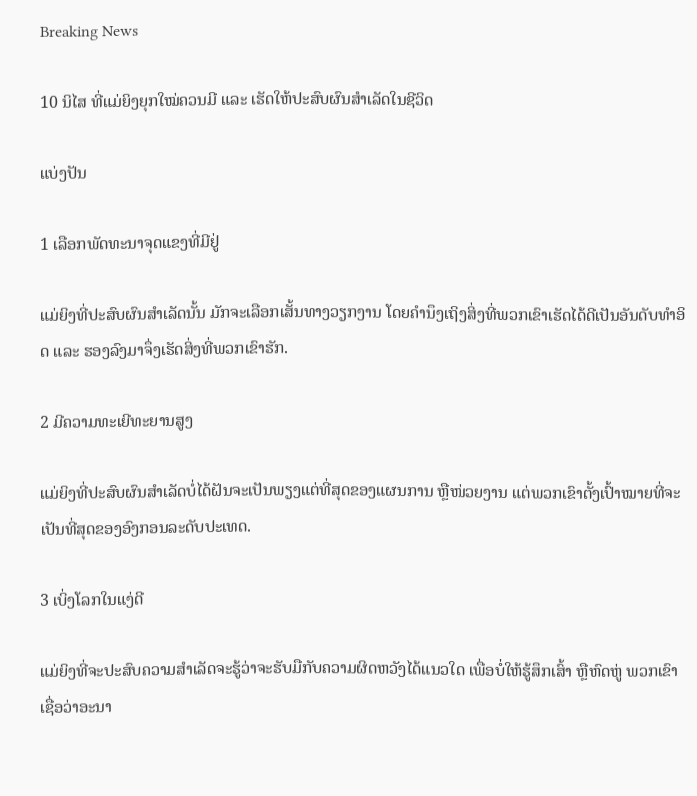Breaking News

10 ນິໄສ ທີ່ແມ່ຍິງຍຸກໃໝ່ຄວນມີ ແລະ ເຮັດໃຫ້ປະສົບຜົນສຳເລັດໃນຊີວິດ

ແບ່ງປັນ

1 ເລືອກພັດທະນາຈຸດແຂງທີ່ມີຢູ່

ແມ່ຍິງທີ່ປະສົບຜົນສຳເລັດນັ້ນ ມັກຈະເລືອກເສັ້ນທາງວຽກງານ ໂດຍຄຳນຶງເຖິງສິ່ງທີ່ພວກເຂົາເຮັດໄດ້ດີເປັນອັນດັບທຳອິດ ແລະ ຮອງລົງມາຈຶ່ງເຮັດສິ່ງທີ່ພວກເຂົາຮັກ.

2 ມີຄວາມທະເຍີທະຍານສູງ

ແມ່ຍິງທີ່ປະສົບຜົນສຳເລັດບໍ່ໄດ້ຝັນຈະເປັນພຽງແຕ່ທີ່ສຸດຂອງແຜນການ ຫຼືໜ່ວຍງານ ແຕ່ພວກເຂົາຕັ້ງເປົ້າໝາຍທີ່ຈະເປັນທີ່ສຸດຂອງອົງກອນລະດັບປະເທດ.

3 ເບິ່ງໂລກໃນແງ່ດີ

ແມ່ຍິງທີ່ຈະປະສົບຄວາມສຳເລັດຈະຮູ້ວ່າຈະຮັບມືກັບຄວາມຜິດຫວັງໄດ້ແນວໃດ ເພື່ອບໍ່ໃຫ້ຮູ້ສຶກເສົ້າ ຫຼືຫົດຫູ່ ພວກເຂົາເຊື່ອວ່າອະນາ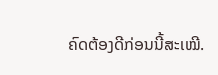ຄົດຕ້ອງດີກ່ອນນີ້ສະເໝີ.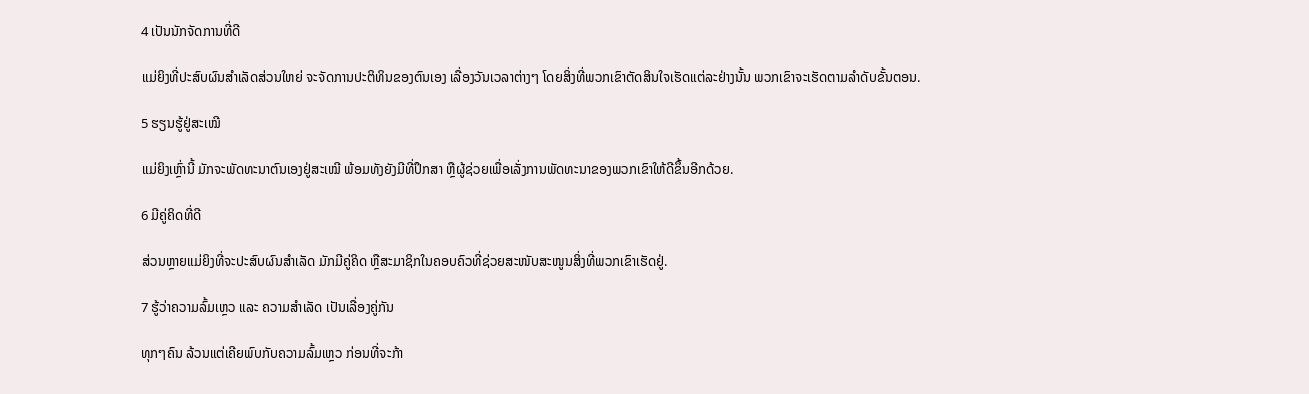4 ເປັນນັກຈັດການທີ່ດີ

ແມ່ຍິງທີ່ປະສົບຜົນສຳເລັດສ່ວນໃຫຍ່ ຈະຈັດການປະຕິທິນຂອງຕົນເອງ ເລື່ອງວັນເວລາຕ່າງໆ ໂດຍສິ່ງທີ່ພວກເຂົາຕັດສິນໃຈເຮັດແຕ່ລະຢ່າງນັ້ນ ພວກເຂົາຈະເຮັດຕາມລຳດັບຂັ້ນຕອນ.

5 ຮຽນຮູ້ຢູ່ສະເໝີ

ແມ່ຍິງເຫຼົ່ານີ້ ມັກຈະພັດທະນາຕົນເອງຢູ່ສະເໝີ ພ້ອມທັງຍັງມີທີ່ປຶກສາ ຫຼືຜູ້ຊ່ວຍເພື່ອເລັ່ງການພັດທະນາຂອງພວກເຂົາໃຫ້ດີຂຶ້ນອີກດ້ວຍ.

6 ມີຄູ່ຄິດທີ່ດີ

ສ່ວນຫຼາຍແມ່ຍິງທີ່ຈະປະສົບຜົນສຳເລັດ ມັກມີຄູ່ຄິດ ຫຼືສະມາຊິກໃນຄອບຄົວທີ່ຊ່ວຍສະໜັບສະໜູນສິ່ງທີ່ພວກເຂົາເຮັດຢູ່.

7 ຮູ້ວ່າຄວາມລົ້ມເຫຼວ ແລະ ຄວາມສຳເລັດ ເປັນເລື່ອງຄູ່ກັນ

ທຸກໆຄົນ ລ້ວນແຕ່ເຄີຍພົບກັບຄວາມລົ້ມເຫຼວ ກ່ອນທີ່ຈະກ້າ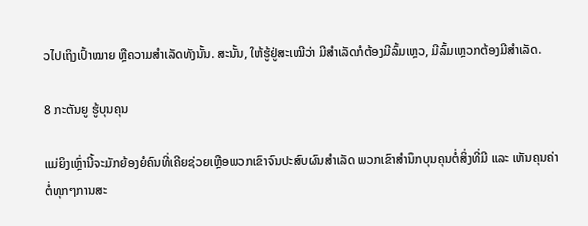ວໄປເຖິງເປົ້າໝາຍ ຫຼືຄວາມສຳເລັດທັງນັ້ນ. ສະນັ້ນ, ໃຫ້ຮູ້ຢູ່ສະເໝີວ່າ ມີສຳເລັດກໍຕ້ອງມີລົ້ມເຫຼວ, ມີລົ້ມເຫຼວກຕ້ອງມີສຳເລັດ.

8 ກະຕັນຍູ ຮູ້ບຸນຄຸນ

ແມ່ຍິງເຫຼົ່ານີ້ຈະມັກຍ້ອງຍໍຄົນທີ່ເຄີຍຊ່ວຍເຫຼືອພວກເຂົາຈົນປະສົບຜົນສຳເລັດ ພວກເຂົາສຳນຶກບຸນຄຸນຕໍ່ສິ່ງທີ່ມີ ແລະ ເຫັນຄຸນຄ່າຕໍ່ທຸກໆການສະ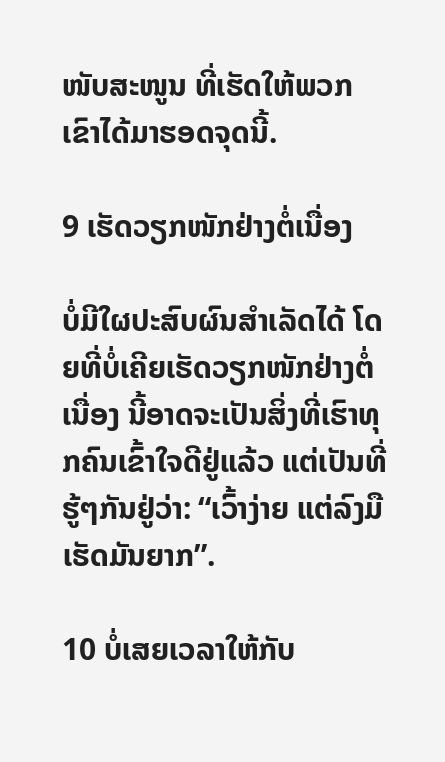ໜັບສະໜູນ ທີ່ເຮັດໃຫ້ພວກເຂົາໄດ້ມາຮອດຈຸດນີ້.

9 ເຮັດວຽກໜັກຢ່າງຕໍ່ເນື່ອງ

ບໍ່ມີໃຜປະສົບຜົນສຳເລັດໄດ້ ໂດຍທີ່ບໍ່ເຄີຍເຮັດວຽກໜັກຢ່າງຕໍ່ເນື່ອງ ນີ້ອາດຈະເປັນສິ່ງທີ່ເຮົາທຸກຄົນເຂົ້າໃຈດີຢູ່ແລ້ວ ແຕ່ເປັນທີ່ຮູ້ໆກັນຢູ່ວ່າ: “ເວົ້າງ່າຍ ແຕ່ລົງມືເຮັດມັນຍາກ”.

10 ບໍ່ເສຍເວລາໃຫ້ກັບ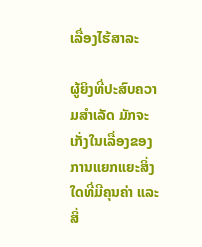ເລື່ອງໄຮ້ສາລະ

ຜູ້ຍິງທີ່ປະສົບຄວາມສຳເລັດ ມັກຈະເກັ່ງໃນເລື່ອງຂອງການແຍກແຍະສິ່ງໃດທີ່ມີຄຸນຄ່າ ແລະ ສິ່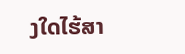ງໃດໄຮ້ສາ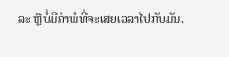ລະ ຫຼືບໍ່ມີຄ່າພໍທີ່ຈະເສຍເວລາໄປກັບມັນ.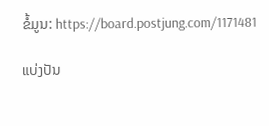ຂໍ້ມູນ: https://board.postjung.com/1171481

ແບ່ງປັນ